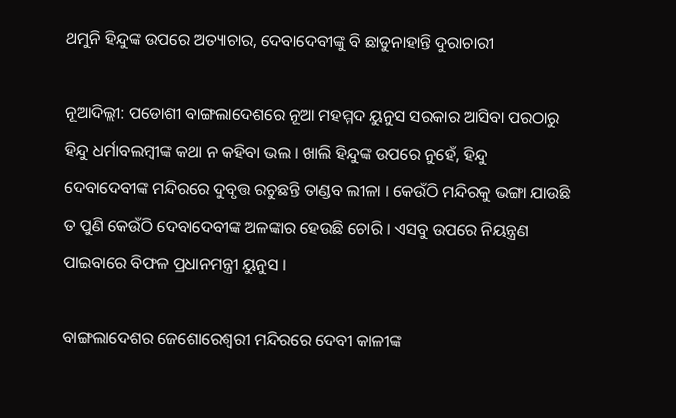ଥମୁନି ହିନ୍ଦୁଙ୍କ ଉପରେ ଅତ୍ୟାଚାର, ଦେବାଦେବୀଙ୍କୁ ବି ଛାଡୁନାହାନ୍ତି ଦୁରାଚାରୀ

ନୂଆଦିଲ୍ଲୀ: ପଡୋଶୀ ବାଙ୍ଗଲାଦେଶରେ ନୂଆ ମହମ୍ମଦ ୟୁନୁସ ସରକାର ଆସିବା ପରଠାରୁ ହିନ୍ଦୁ ଧର୍ମାବଲମ୍ବୀଙ୍କ କଥା ନ କହିବା ଭଲ । ଖାଲି ହିନ୍ଦୁଙ୍କ ଉପରେ ନୁହେଁ, ହିନ୍ଦୁ ଦେବାଦେବୀଙ୍କ ମନ୍ଦିରରେ ଦୁବୃତ୍ତ ରଚୁଛନ୍ତି ତାଣ୍ଡବ ଲୀଳା । କେଉଁଠି ମନ୍ଦିରକୁ ଭଙ୍ଗା ଯାଉଛି ତ ପୁଣି କେଉଁଠି ଦେବାଦେବୀଙ୍କ ଅଳଙ୍କାର ହେଉଛି ଚୋରି । ଏସବୁ ଉପରେ ନିୟନ୍ତ୍ରଣ ପାଇବାରେ ବିଫଳ ପ୍ରଧାନମନ୍ତ୍ରୀ ୟୁନୁସ ।

ବାଙ୍ଗଲାଦେଶର ଜେଶୋରେଶ୍ୱରୀ ମନ୍ଦିରରେ ଦେବୀ କାଳୀଙ୍କ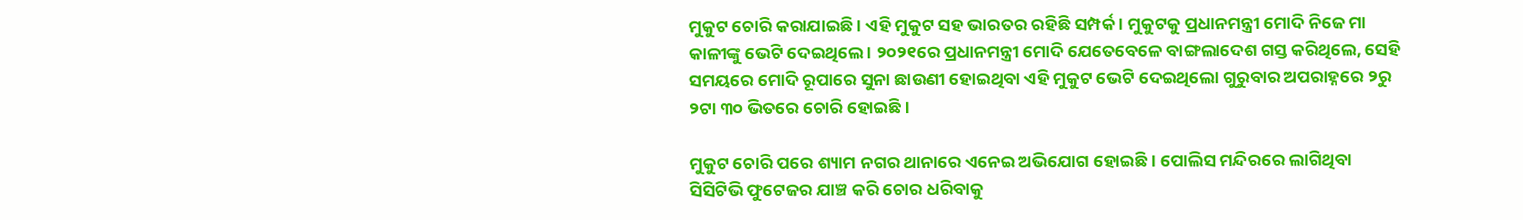ମୁକୁଟ ଚୋରି କରାଯାଇଛି । ଏହି ମୁକୁଟ ସହ ଭାରତର ରହିଛି ସମ୍ପର୍କ । ମୁକୁଟକୁ ପ୍ରଧାନମନ୍ତ୍ରୀ ମୋଦି ନିଜେ ମା କାଳୀଙ୍କୁ ଭେଟି ଦେଇଥିଲେ । ୨୦୨୧ରେ ପ୍ରଧାନମନ୍ତ୍ରୀ ମୋଦି ଯେତେବେଳେ ବାଙ୍ଗଲାଦେଶ ଗସ୍ତ କରିଥିଲେ, ସେହି ସମୟରେ ମୋଦି ରୂପାରେ ସୁନା ଛାଉଣୀ ହୋଇଥିବା ଏହି ମୁକୁଟ ଭେଟି ଦେଇଥିଲୋ ଗୁରୁବାର ଅପରାହ୍ନରେ ୨ରୁ ୨ଟା ୩୦ ଭିତରେ ଚୋରି ହୋଇଛି ।

ମୁକୁଟ ଚୋରି ପରେ ଶ୍ୟାମ ନଗର ଥାନାରେ ଏନେଇ ଅଭିଯୋଗ ହୋଇଛି । ପୋଲିସ ମନ୍ଦିରରେ ଲାଗିଥିବା ସିସିଟିଭି ଫୁଟେଜର ଯାଞ୍ଚ କରି ଚୋର ଧରିବାକୁ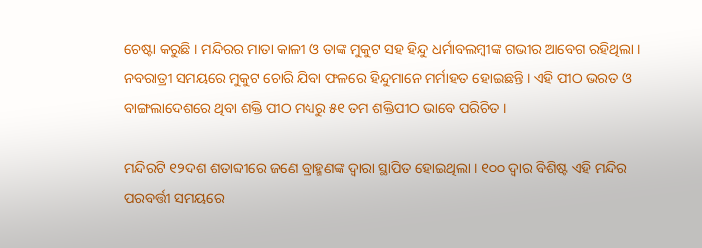ଚେଷ୍ଟା କରୁଛି । ମନ୍ଦିରର ମାତା କାଳୀ ଓ ତାଙ୍କ ମୁକୁଟ ସହ ହିନ୍ଦୁ ଧର୍ମାବଲମ୍ବୀଙ୍କ ଗଭୀର ଆବେଗ ରହିଥିଲା । ନବରାତ୍ରୀ ସମୟରେ ମୁକୁଟ ଚୋରି ଯିବା ଫଳରେ ହିନ୍ଦୁମାନେ ମର୍ମାହତ ହୋଇଛନ୍ତି । ଏହି ପୀଠ ଭରତ ଓ ବାଙ୍ଗଲାଦେଶରେ ଥିବା ଶକ୍ତି ପୀଠ ମଧ୍ୟରୁ ୫୧ ତମ ଶକ୍ତିପୀଠ ଭାବେ ପରିଚିତ ।

ମନ୍ଦିରଟି ୧୨ଦଶ ଶତାବ୍ଦୀରେ ଜଣେ ବ୍ରାହ୍ମଣଙ୍କ ଦ୍ୱାରା ସ୍ଥାପିତ ହୋଇଥିଲା । ୧୦୦ ଦ୍ୱାର ବିଶିଷ୍ଟ ଏହି ମନ୍ଦିର ପରବର୍ତ୍ତୀ ସମୟରେ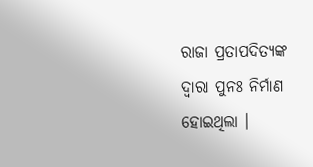ରାଜା ପ୍ରତାପଦିତ୍ୟଙ୍କ ଦ୍ୱାରା ପୁନଃ ନିର୍ମାଣ ହୋଇଥିଲା ।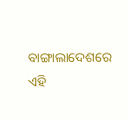ବାଙ୍ଗାଲାଦେଶରେ ଏହି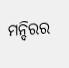ମନ୍ଦିରର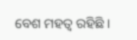ବେଶ ମହତ୍ୱ ରହିଛି ।